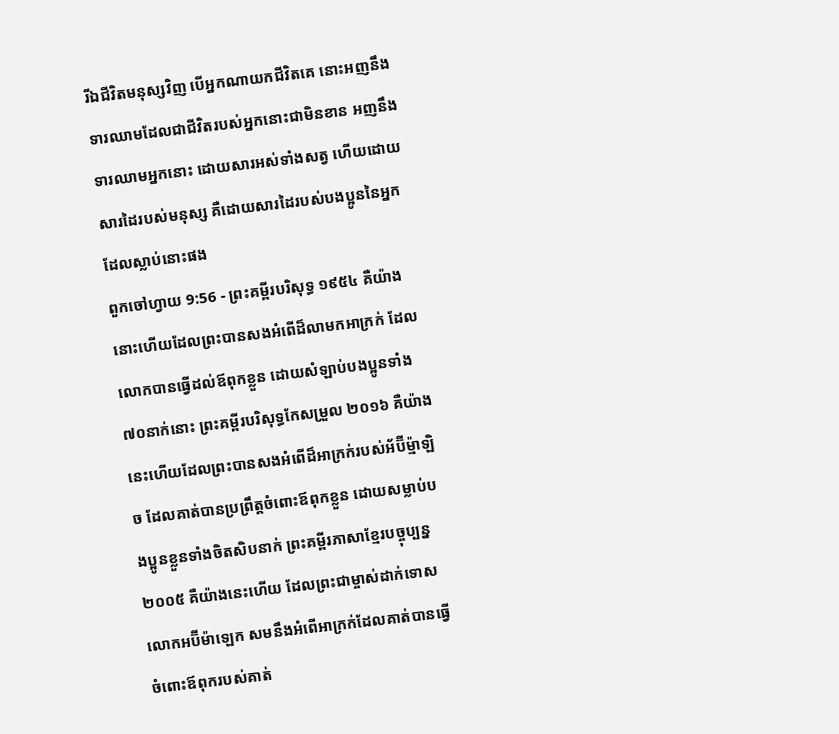រីឯជីវិតមនុស្សវិញ បើអ្នកណាយកជីវិតគេ នោះអញនឹងទារឈាមដែលជាជីវិតរបស់អ្នកនោះជាមិនខាន អញនឹងទារឈាមអ្នកនោះ ដោយសារអស់ទាំងសត្វ ហើយដោយសារដៃរបស់មនុស្ស គឺដោយសារដៃរបស់បងប្អូននៃអ្នកដែលស្លាប់នោះផង
ពួកចៅហ្វាយ 9:56 - ព្រះគម្ពីរបរិសុទ្ធ ១៩៥៤ គឺយ៉ាងនោះហើយដែលព្រះបានសងអំពើដ៏លាមកអាក្រក់ ដែលលោកបានធ្វើដល់ឪពុកខ្លួន ដោយសំឡាប់បងប្អូនទាំង៧០នាក់នោះ ព្រះគម្ពីរបរិសុទ្ធកែសម្រួល ២០១៦ គឺយ៉ាងនេះហើយដែលព្រះបានសងអំពើដ៏អាក្រក់របស់អ័ប៊ីម៉្មាឡិច ដែលគាត់បានប្រព្រឹត្តចំពោះឪពុកខ្លួន ដោយសម្លាប់បងប្អូនខ្លួនទាំងចិតសិបនាក់ ព្រះគម្ពីរភាសាខ្មែរបច្ចុប្បន្ន ២០០៥ គឺយ៉ាងនេះហើយ ដែលព្រះជាម្ចាស់ដាក់ទោសលោកអប៊ីម៉ាឡេក សមនឹងអំពើអាក្រក់ដែលគាត់បានធ្វើចំពោះឪពុករបស់គាត់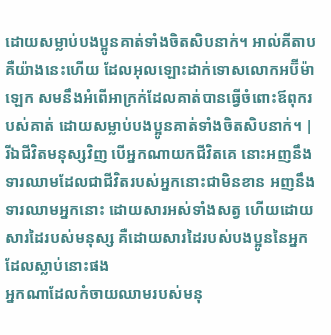ដោយសម្លាប់បងប្អូនគាត់ទាំងចិតសិបនាក់។ អាល់គីតាប គឺយ៉ាងនេះហើយ ដែលអុលឡោះដាក់ទោសលោកអប៊ីម៉ាឡេក សមនឹងអំពើអាក្រក់ដែលគាត់បានធ្វើចំពោះឪពុករបស់គាត់ ដោយសម្លាប់បងប្អូនគាត់ទាំងចិតសិបនាក់។ |
រីឯជីវិតមនុស្សវិញ បើអ្នកណាយកជីវិតគេ នោះអញនឹងទារឈាមដែលជាជីវិតរបស់អ្នកនោះជាមិនខាន អញនឹងទារឈាមអ្នកនោះ ដោយសារអស់ទាំងសត្វ ហើយដោយសារដៃរបស់មនុស្ស គឺដោយសារដៃរបស់បងប្អូននៃអ្នកដែលស្លាប់នោះផង
អ្នកណាដែលកំចាយឈាមរបស់មនុ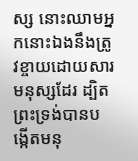ស្ស នោះឈាមអ្នកនោះឯងនឹងត្រូវខ្ចាយដោយសារមនុស្សដែរ ដ្បិតព្រះទ្រង់បានបង្កើតមនុ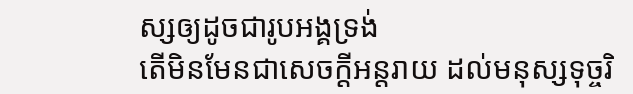ស្សឲ្យដូចជារូបអង្គទ្រង់
តើមិនមែនជាសេចក្ដីអន្តរាយ ដល់មនុស្សទុច្ចរិ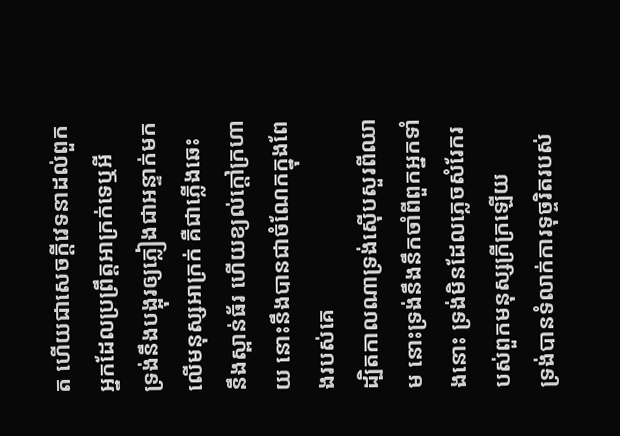ត ហើយជាសេចក្ដីវេទនាដល់ពួកអ្នកដែលប្រព្រឹត្តអាក្រក់ទេឬអី
ទ្រង់នឹងបង្អុរឲ្យភ្លៀងជាអន្ទាក់មកលើមនុស្សអាក្រក់ គឺជាភ្លើងឆេះ នឹងស្ពាន់ធ័រ ហើយខ្យល់ក្តៅក្រហាយ នោះនឹងបានជាចំណែកក្នុងពែងរបស់គេ
ដ្បិតកាលណាទ្រង់ស៊ើបសួរពីឈាម នោះទ្រង់នឹងនឹកចាំពីពួកអ្នកទាំងនោះ ទ្រង់មិនដែលភ្លេចសំរែករបស់ពួកមនុស្សក្រីក្រឡើយ
ទ្រង់បានទំលាក់ការទុច្ចរិតរបស់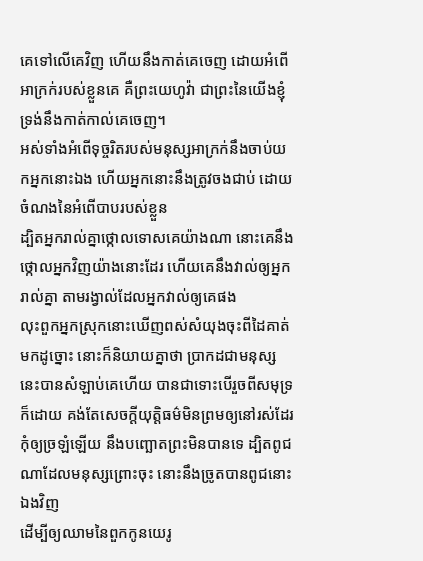គេទៅលើគេវិញ ហើយនឹងកាត់គេចេញ ដោយអំពើអាក្រក់របស់ខ្លួនគេ គឺព្រះយេហូវ៉ា ជាព្រះនៃយើងខ្ញុំ ទ្រង់នឹងកាត់កាល់គេចេញ។
អស់ទាំងអំពើទុច្ចរិតរបស់មនុស្សអាក្រក់នឹងចាប់យកអ្នកនោះឯង ហើយអ្នកនោះនឹងត្រូវចងជាប់ ដោយចំណងនៃអំពើបាបរបស់ខ្លួន
ដ្បិតអ្នករាល់គ្នាថ្កោលទោសគេយ៉ាងណា នោះគេនឹងថ្កោលអ្នកវិញយ៉ាងនោះដែរ ហើយគេនឹងវាល់ឲ្យអ្នករាល់គ្នា តាមរង្វាល់ដែលអ្នកវាល់ឲ្យគេផង
លុះពួកអ្នកស្រុកនោះឃើញពស់សំយុងចុះពីដៃគាត់មកដូច្នោះ នោះក៏និយាយគ្នាថា ប្រាកដជាមនុស្សនេះបានសំឡាប់គេហើយ បានជាទោះបើរួចពីសមុទ្រក៏ដោយ គង់តែសេចក្ដីយុត្តិធម៌មិនព្រមឲ្យនៅរស់ដែរ
កុំឲ្យច្រឡំឡើយ នឹងបញ្ឆោតព្រះមិនបានទេ ដ្បិតពូជណាដែលមនុស្សព្រោះចុះ នោះនឹងច្រូតបានពូជនោះឯងវិញ
ដើម្បីឲ្យឈាមនៃពួកកូនយេរូ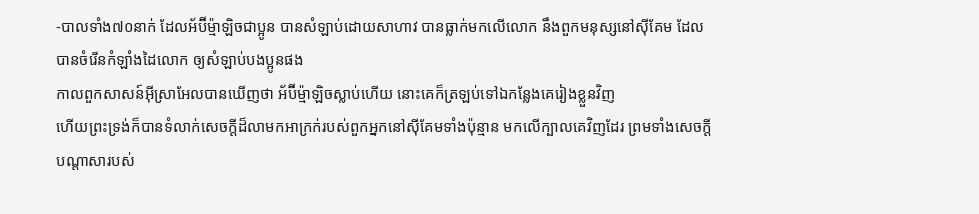-បាលទាំង៧០នាក់ ដែលអ័ប៊ីម៉្មាឡិចជាប្អូន បានសំឡាប់ដោយសាហាវ បានធ្លាក់មកលើលោក នឹងពួកមនុស្សនៅស៊ីគែម ដែលបានចំរើនកំឡាំងដៃលោក ឲ្យសំឡាប់បងប្អូនផង
កាលពួកសាសន៍អ៊ីស្រាអែលបានឃើញថា អ័ប៊ីម៉្មាឡិចស្លាប់ហើយ នោះគេក៏ត្រឡប់ទៅឯកន្លែងគេរៀងខ្លួនវិញ
ហើយព្រះទ្រង់ក៏បានទំលាក់សេចក្ដីដ៏លាមកអាក្រក់របស់ពួកអ្នកនៅស៊ីគែមទាំងប៉ុន្មាន មកលើក្បាលគេវិញដែរ ព្រមទាំងសេចក្ដីបណ្តាសារបស់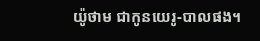យ៉ូថាម ជាកូនយេរូ-បាលផង។